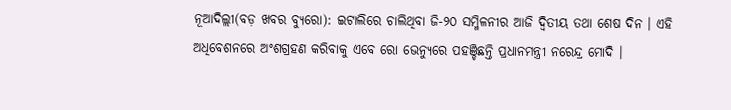ନୂଆଦିଲ୍ଲୀ(ବଡ଼ ଖବର ବ୍ୟୁରୋ): ଇଟାଲିରେ ଚାଲିଥିବା ଜି-୨୦ ସମ୍ମିଳନୀର ଆଜି ଦ୍ୱିତୀୟ ତଥା ଶେଷ ଦିନ । ଏହି ଅଧିବେଶନରେ ଅଂଶଗ୍ରହଣ କରିବାକୁ ଏବେ ରୋ ଭେନ୍ୟୁରେ ପହଞ୍ଚିଛନ୍ତି ପ୍ରଧାନମନ୍ତ୍ରୀ ନରେନ୍ଦ୍ର ମୋଦି ।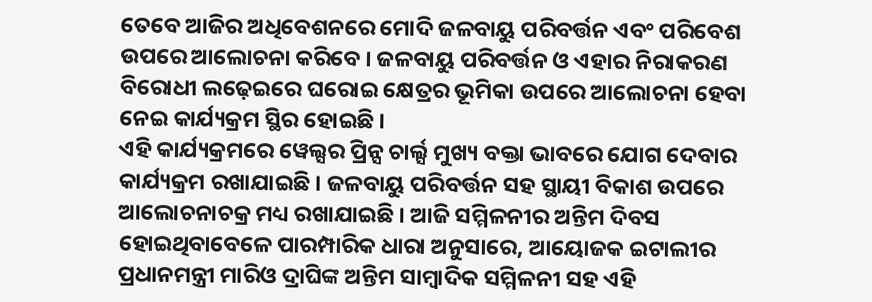ତେବେ ଆଜିର ଅଧିବେଶନରେ ମୋଦି ଜଳବାୟୁ ପରିବର୍ତ୍ତନ ଏବଂ ପରିବେଶ ଉପରେ ଆଲୋଚନା କରିବେ । ଜଳବାୟୁ ପରିବର୍ତ୍ତନ ଓ ଏହାର ନିରାକରଣ ବିରୋଧୀ ଲଢ଼େଇରେ ଘରୋଇ କ୍ଷେତ୍ରର ଭୂମିକା ଉପରେ ଆଲୋଚନା ହେବା ନେଇ କାର୍ଯ୍ୟକ୍ରମ ସ୍ଥିର ହୋଇଛି ।
ଏହି କାର୍ଯ୍ୟକ୍ରମରେ ୱେଲ୍ସର ପ୍ରିନ୍ସ ଚାର୍ଲ୍ସ ମୁଖ୍ୟ ବକ୍ତା ଭାବରେ ଯୋଗ ଦେବାର କାର୍ଯ୍ୟକ୍ରମ ରଖାଯାଇଛି । ଜଳବାୟୁ ପରିବର୍ତ୍ତନ ସହ ସ୍ଥାୟୀ ବିକାଶ ଉପରେ ଆଲୋଚନାଚକ୍ର ମଧ୍ୟ ରଖାଯାଇଛି । ଆଜି ସମ୍ମିଳନୀର ଅନ୍ତିମ ଦିବସ ହୋଇଥିବାବେଳେ ପାରମ୍ପାରିକ ଧାରା ଅନୁସାରେ, ଆୟୋଜକ ଇଟାଲୀର ପ୍ରଧାନମନ୍ତ୍ରୀ ମାରିଓ ଦ୍ରାଘିଙ୍କ ଅନ୍ତିମ ସାମ୍ବାଦିକ ସମ୍ମିଳନୀ ସହ ଏହି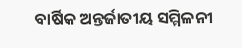ବାର୍ଷିକ ଅନ୍ତର୍ଜାତୀୟ ସମ୍ମିଳନୀ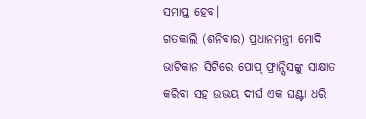ସମାପ୍ତ ହେବ।
ଗତକାଲି (ଶନିବାର) ପ୍ରଧାନମନ୍ତ୍ରୀ ମୋଦି ଭାଟିକାନ ସିଟିରେ ପୋପ୍ ଫ୍ରାନ୍ସିସଙ୍କୁ ସାକ୍ଷାତ କରିବା ସହ ଉଭୟ ଦୀର୍ଘ ଏକ ଘଣ୍ଟା ଧରି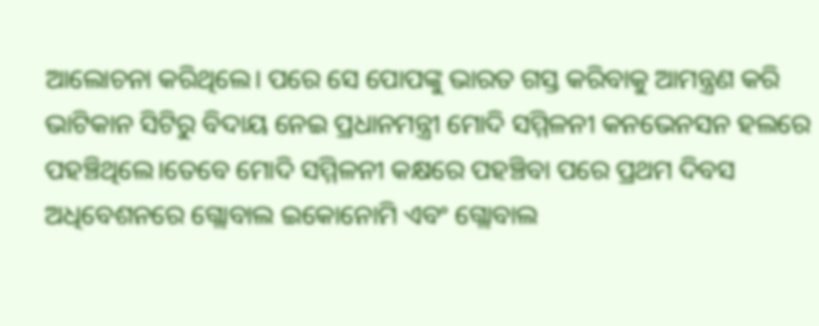ଆଲୋଚନା କରିଥିଲେ। ପରେ ସେ ପୋପଙ୍କୁ ଭାରତ ଗସ୍ତ କରିବାକୁ ଆମନ୍ତ୍ରଣ କରି ଭାଟିକାନ ସିଟିରୁ ବିଦାୟ ନେଇ ପ୍ରଧାନମନ୍ତ୍ରୀ ମୋଦି ସମ୍ମିଳନୀ କନଭେନସନ ହଲରେ ପହଞ୍ଚିଥିଲେ।ତେବେ ମୋଦି ସମ୍ମିଳନୀ କକ୍ଷରେ ପହଞ୍ଚିବା ପରେ ପ୍ରଥମ ଦିବସ ଅଧିବେଶନରେ ଗ୍ଲୋବାଲ ଇକୋନୋମି ଏବଂ ଗ୍ଲୋବାଲ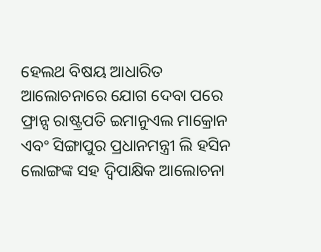ହେଲଥ ବିଷୟ ଆଧାରିତ ଆଲୋଚନାରେ ଯୋଗ ଦେବା ପରେ ଫ୍ରାନ୍ସ ରାଷ୍ଟ୍ରପତି ଇମାନୁଏଲ ମାକ୍ରୋନ ଏବଂ ସିଙ୍ଗାପୁର ପ୍ରଧାନମନ୍ତ୍ରୀ ଲି ହସିନ ଲୋଙ୍ଗଙ୍କ ସହ ଦ୍ବିପାକ୍ଷିକ ଆଲୋଚନା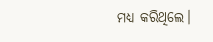ମଧ୍ୟ କରିଥିଲେ।